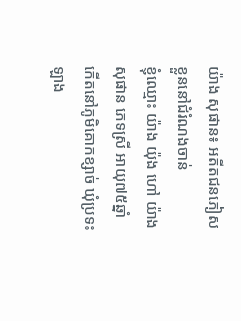យ៉ាង សុផាន៖ អតីតជនភៀសខ្លួននៅជំរំណងចាន់
ខ្ញុំឈ្មោះ យ៉ាង យ៉ុង ហៅ យ៉ាង សុផាន ភេទស្រី អាយុ៧៥ឆ្នាំ កើតនៅភូមិគោកខ្សាច់ ឃុំប្រទះឡាង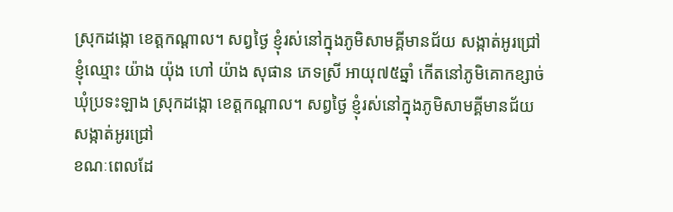ស្រុកដង្កោ ខេត្តកណ្ដាល។ សព្វថ្ងៃ ខ្ញុំរស់នៅក្នុងភូមិសាមគ្គីមានជ័យ សង្កាត់អូរជ្រៅ
ខ្ញុំឈ្មោះ យ៉ាង យ៉ុង ហៅ យ៉ាង សុផាន ភេទស្រី អាយុ៧៥ឆ្នាំ កើតនៅភូមិគោកខ្សាច់ ឃុំប្រទះឡាង ស្រុកដង្កោ ខេត្តកណ្ដាល។ សព្វថ្ងៃ ខ្ញុំរស់នៅក្នុងភូមិសាមគ្គីមានជ័យ សង្កាត់អូរជ្រៅ
ខណៈពេលដែ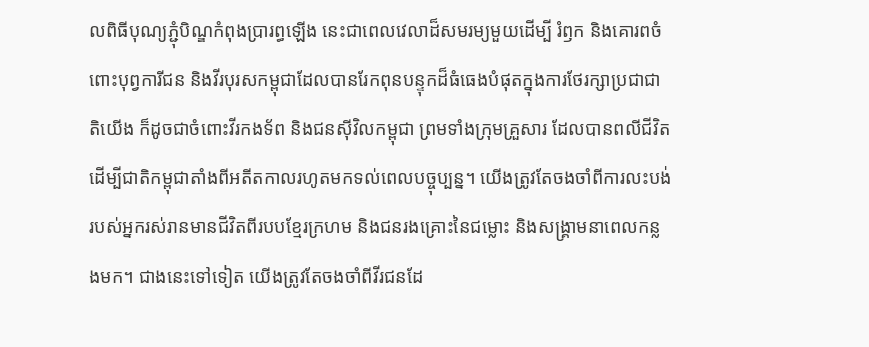លពិធីបុណ្យភ្ជុំបិណ្ឌកំពុងប្រារព្ធឡើង នេះជាពេលវេលាដ៏សមរម្យមួយដើម្បី រំឭក និងគោរពចំពោះបុព្វការីជន និងវីរបុរសកម្ពុជាដែលបានរែកពុនបន្ទុកដ៏ធំធេងបំផុតក្នុងការថែរក្សាប្រជាជាតិយើង ក៏ដូចជាចំពោះវីរកងទ័ព និងជនស៊ីវិលកម្ពុជា ព្រមទាំងក្រុមគ្រួសារ ដែលបានពលីជីវិតដើម្បីជាតិកម្ពុជាតាំងពីអតីតកាលរហូតមកទល់ពេលបច្ចុប្បន្ន។ យើងត្រូវតែចងចាំពីការលះបង់របស់អ្នករស់រានមានជីវិតពីរបបខ្មែរក្រហម និងជនរងគ្រោះនៃជម្លោះ និងសង្គ្រាមនាពេលកន្លងមក។ ជាងនេះទៅទៀត យើងត្រូវតែចងចាំពីវីរជនដែ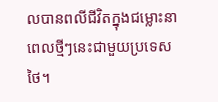លបានពលីជីវិតក្នុងជម្លោះនាពេលថ្មីៗនេះជាមួយប្រទេសថៃ។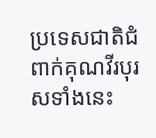ប្រទេសជាតិជំពាក់គុណវីរបុរសទាំងនេះ